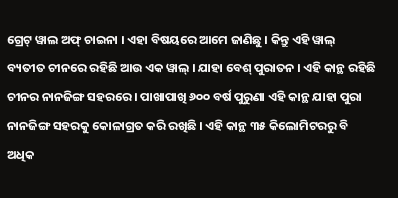ଗ୍ରେଟ୍ ୱାଲ ଅଫ୍ ଚାଇନା । ଏହା ବିଷୟରେ ଆମେ ଜାଣିଛୁ । କିନ୍ତୁ ଏହି ୱାଲ୍ ବ୍ୟତୀତ ଚୀନରେ ରହିଛି ଆଉ ଏକ ୱାଲ୍ । ଯାହା ବେଶ୍ ପୁରାତନ । ଏହି କାନ୍ଥ ରହିଛି ଚୀନର ନାନଜିଙ୍ଗ ସହରରେ । ପାଖାପାଖି ୬୦୦ ବର୍ଷ ପୁରୁଣା ଏହି କାନ୍ଥ ଯାହା ପୁରା ନାନଜିଙ୍ଗ ସହରକୁ କୋଳାଗ୍ରତ କରି ରଖିଛି । ଏହି କାନ୍ଥ ୩୫ କିଲୋମିଟରରୁ ବି ଅଧିକ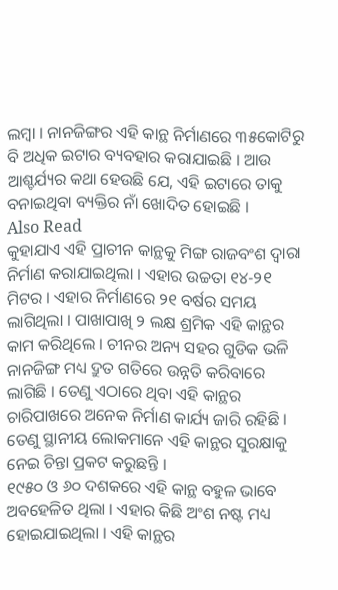ଲମ୍ବା । ନାନଜିଙ୍ଗର ଏହି କାନ୍ଥ ନିର୍ମାଣରେ ୩୫କୋଟିରୁ ବି ଅଧିକ ଇଟାର ବ୍ୟବହାର କରାଯାଇଛି । ଆଉ ଆଶ୍ଚର୍ଯ୍ୟର କଥା ହେଉଛି ଯେ, ଏହି ଇଟାରେ ତାକୁ ବନାଇଥିବା ବ୍ୟକ୍ତିର ନାଁ ଖୋଦିତ ହୋଇଛି ।
Also Read
କୁହାଯାଏ ଏହି ପ୍ରାଚୀନ କାନ୍ଥକୁ ମିଙ୍ଗ ରାଜବଂଶ ଦ୍ୱାରା ନିର୍ମାଣ କରାଯାଇଥିଲା । ଏହାର ଉଚ୍ଚତା ୧୪-୨୧ ମିଟର । ଏହାର ନିର୍ମାଣରେ ୨୧ ବର୍ଷର ସମୟ ଲାଗିଥିଲା । ପାଖାପାଖି ୨ ଲକ୍ଷ ଶ୍ରମିକ ଏହି କାନ୍ଥର କାମ କରିଥିଲେ । ଚୀନର ଅନ୍ୟ ସହର ଗୁଡିକ ଭଳି ନାନଜିଙ୍ଗ ମଧ୍ୟ ଦ୍ରୁତ ଗତିରେ ଉନ୍ନତି କରିବାରେ ଲାଗିଛି । ତେଣୁ ଏଠାରେ ଥିବା ଏହି କାନ୍ଥର ଚାରିପାଖରେ ଅନେକ ନିର୍ମାଣ କାର୍ଯ୍ୟ ଜାରି ରହିଛି । ତେଣୁ ସ୍ଥାନୀୟ ଲୋକମାନେ ଏହି କାନ୍ଥର ସୁରକ୍ଷାକୁ ନେଇ ଚିନ୍ତା ପ୍ରକଟ କରୁଛନ୍ତି ।
୧୯୫୦ ଓ ୬୦ ଦଶକରେ ଏହି କାନ୍ଥ ବହୁଳ ଭାବେ ଅବହେଳିତ ଥିଲା । ଏହାର କିଛି ଅଂଶ ନଷ୍ଟ ମଧ୍ୟ ହୋଇଯାଇଥିଲା । ଏହି କାନ୍ଥର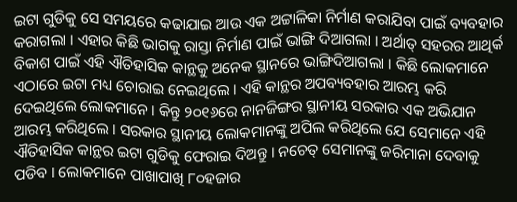ଇଟା ଗୁଡିକୁ ସେ ସମୟରେ କଢାଯାଇ ଆଉ ଏକ ଅଟ୍ଟାଳିକା ନିର୍ମାଣ କରାଯିବା ପାଇଁ ବ୍ୟବହାର କରାଗଲା । ଏହାର କିଛି ଭାଗକୁ ରାସ୍ତା ନିର୍ମାଣ ପାଇଁ ଭାଙ୍ଗି ଦିଆଗଲା । ଅର୍ଥାତ୍ ସହରର ଆଥିର୍କ ବିକାଶ ପାଇଁ ଏହି ଐତିହାସିକ କାନ୍ଥକୁ ଅନେକ ସ୍ଥାନରେ ଭାଙ୍ଗିଦିଆଗଲା । କିଛି ଲୋକମାନେ ଏଠାରେ ଇଟା ମଧ୍ୟ ଚୋରାଇ ନେଇଥିଲେ । ଏହି କାନ୍ଥର ଅପବ୍ୟବହାର ଆରମ୍ଭ କରି ଦେଇଥିଲେ ଲୋକମାନେ । କିନ୍ତୁ ୨୦୧୬ରେ ନାନଜିଙ୍ଗର ସ୍ଥାନୀୟ ସରକାର ଏକ ଅଭିଯାନ ଆରମ୍ଭ କରିଥିଲେ । ସରକାର ସ୍ଥାନୀୟ ଲୋକମାନଙ୍କୁ ଅପିଲ କରିଥିଲେ ଯେ ସେମାନେ ଏହି ଐତିହାସିକ କାନ୍ଥର ଇଟା ଗୁଡିକୁ ଫେରାଇ ଦିଅନ୍ତୁ । ନଚେତ୍ ସେମାନଙ୍କୁ ଜରିମାନା ଦେବାକୁ ପଡିବ । ଲୋକମାନେ ପାଖାପାଖି ୮୦ହଜାର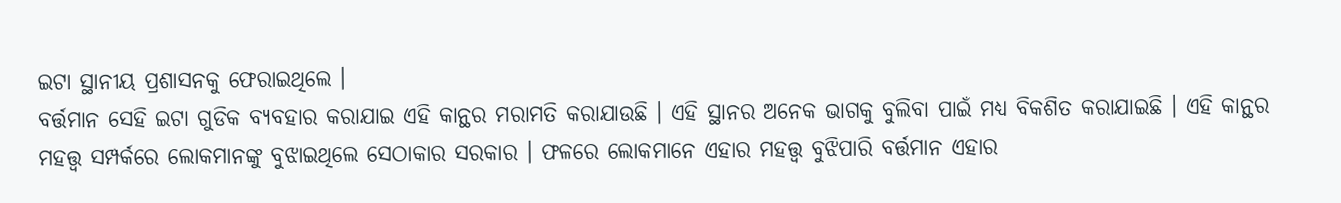ଇଟା ସ୍ଥାନୀୟ ପ୍ରଶାସନକୁ ଫେରାଇଥିଲେ ।
ବର୍ତ୍ତମାନ ସେହି ଇଟା ଗୁଡିକ ବ୍ୟବହାର କରାଯାଇ ଏହି କାନ୍ଥର ମରାମତି କରାଯାଉଛି । ଏହି ସ୍ଥାନର ଅନେକ ଭାଗକୁ ବୁଲିବା ପାଇଁ ମଧ୍ୟ ବିକଶିତ କରାଯାଇଛି । ଏହି କାନ୍ଥର ମହତ୍ତ୍ୱ ସମ୍ପର୍କରେ ଲୋକମାନଙ୍କୁ ବୁଝାଇଥିଲେ ସେଠାକାର ସରକାର । ଫଳରେ ଲୋକମାନେ ଏହାର ମହତ୍ତ୍ୱ ବୁଝିପାରି ବର୍ତ୍ତମାନ ଏହାର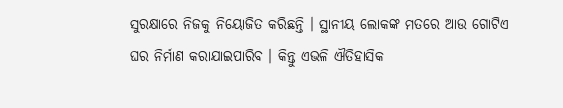ସୁରକ୍ଷାରେ ନିଜକୁ ନିୟୋଜିତ କରିଛନ୍ତି । ସ୍ଥାନୀୟ ଲୋକଙ୍କ ମତରେ ଆଉ ଗୋଟିଏ ଘର ନିର୍ମାଣ କରାଯାଇପାରିବ । କିନ୍ତୁ ଏଭଳି ଐତିହାସିକ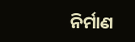ନିର୍ମାଣ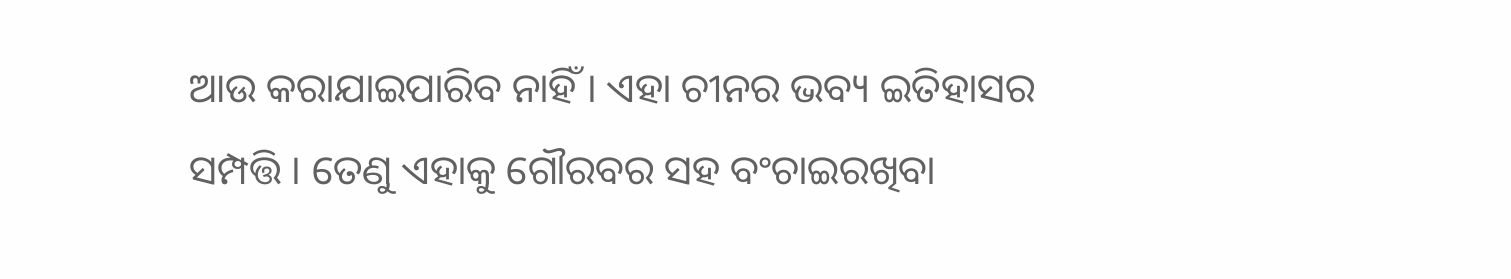ଆଉ କରାଯାଇପାରିବ ନାହିଁ । ଏହା ଚୀନର ଭବ୍ୟ ଇତିହାସର ସମ୍ପତ୍ତି । ତେଣୁ ଏହାକୁ ଗୌରବର ସହ ବଂଚାଇରଖିବା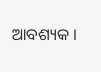ଆବଶ୍ୟକ ।